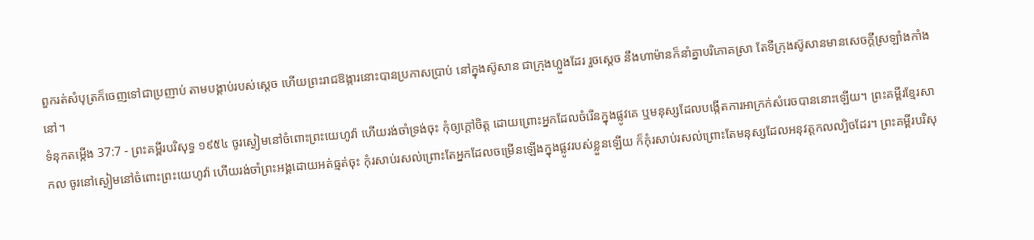ពួករត់សំបុត្រក៏ចេញទៅជាប្រញាប់ តាមបង្គាប់របស់ស្តេច ហើយព្រះរាជឱង្ការនោះបានប្រកាសប្រាប់ នៅក្នុងស៊ូសាន ជាក្រុងហ្លួងដែរ រួចស្តេច នឹងហាម៉ានក៏នាំគ្នាបរិភោគស្រា តែទីក្រុងស៊ូសានមានសេចក្ដីស្រឡាំងកាំងនៅ។
ទំនុកតម្កើង 37:7 - ព្រះគម្ពីរបរិសុទ្ធ ១៩៥៤ ចូរស្ងៀមនៅចំពោះព្រះយេហូវ៉ា ហើយរង់ចាំទ្រង់ចុះ កុំឲ្យក្តៅចិត្ត ដោយព្រោះអ្នកដែលចំរើនក្នុងផ្លូវគេ ឬមនុស្សដែលបង្កើតការអាក្រក់សំរេចបាននោះឡើយ។ ព្រះគម្ពីរខ្មែរសាកល ចូរនៅស្ងៀមនៅចំពោះព្រះយេហូវ៉ា ហើយរង់ចាំព្រះអង្គដោយអត់ធ្មត់ចុះ កុំរសាប់រសល់ព្រោះតែអ្នកដែលចម្រើនឡើងក្នុងផ្លូវរបស់ខ្លួនឡើយ ក៏កុំរសាប់រសល់ព្រោះតែមនុស្សដែលអនុវត្តកលល្បិចដែរ។ ព្រះគម្ពីរបរិសុ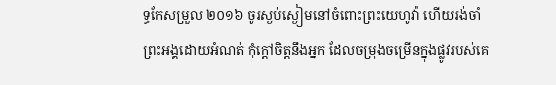ទ្ធកែសម្រួល ២០១៦ ចូរស្ងប់ស្ងៀមនៅចំពោះព្រះយេហូវ៉ា ហើយរង់ចាំព្រះអង្គដោយអំណត់ កុំក្តៅចិត្តនឹងអ្នក ដែលចម្រុងចម្រើនក្នុងផ្លូវរបស់គេ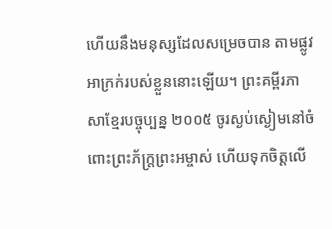ហើយនឹងមនុស្សដែលសម្រេចបាន តាមផ្លូវអាក្រក់របស់ខ្លួននោះឡើយ។ ព្រះគម្ពីរភាសាខ្មែរបច្ចុប្បន្ន ២០០៥ ចូរស្ងប់ស្ងៀមនៅចំពោះព្រះភ័ក្ត្រព្រះអម្ចាស់ ហើយទុកចិត្តលើ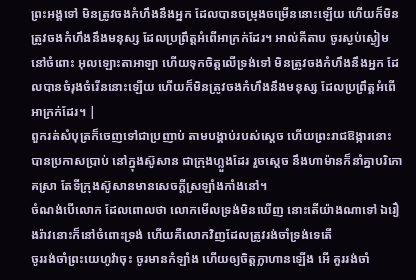ព្រះអង្គទៅ មិនត្រូវចងកំហឹងនឹងអ្នក ដែលបានចម្រុងចម្រើននោះឡើយ ហើយក៏មិនត្រូវចងកំហឹងនឹងមនុស្ស ដែលប្រព្រឹត្តអំពើអាក្រក់ដែរ។ អាល់គីតាប ចូរស្ងប់ស្ងៀមនៅចំពោះ អុលឡោះតាអាឡា ហើយទុកចិត្តលើទ្រង់ទៅ មិនត្រូវចងកំហឹងនឹងអ្នក ដែលបានចំរុងចំរើននោះឡើយ ហើយក៏មិនត្រូវចងកំហឹងនឹងមនុស្ស ដែលប្រព្រឹត្តអំពើអាក្រក់ដែរ។ |
ពួករត់សំបុត្រក៏ចេញទៅជាប្រញាប់ តាមបង្គាប់របស់ស្តេច ហើយព្រះរាជឱង្ការនោះបានប្រកាសប្រាប់ នៅក្នុងស៊ូសាន ជាក្រុងហ្លួងដែរ រួចស្តេច នឹងហាម៉ានក៏នាំគ្នាបរិភោគស្រា តែទីក្រុងស៊ូសានមានសេចក្ដីស្រឡាំងកាំងនៅ។
ចំណង់បើលោក ដែលពោលថា លោកមើលទ្រង់មិនឃើញ នោះតើយ៉ាងណាទៅ ឯរឿងរ៉ាវនោះក៏នៅចំពោះទ្រង់ ហើយគឺលោកវិញដែលត្រូវរង់ចាំទ្រង់ទេតើ
ចូររង់ចាំព្រះយេហូវ៉ាចុះ ចូរមានកំឡាំង ហើយឲ្យចិត្តក្លាហានឡើង អើ គួររង់ចាំ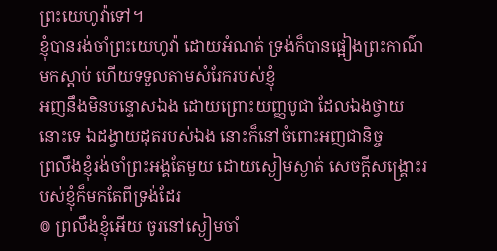ព្រះយេហូវ៉ាទៅ។
ខ្ញុំបានរង់ចាំព្រះយេហូវ៉ា ដោយអំណត់ ទ្រង់ក៏បានផ្អៀងព្រះកាណ៌មកស្តាប់ ហើយទទួលតាមសំរែករបស់ខ្ញុំ
អញនឹងមិនបន្ទោសឯង ដោយព្រោះយញ្ញបូជា ដែលឯងថ្វាយនោះទេ ឯដង្វាយដុតរបស់ឯង នោះក៏នៅចំពោះអញជានិច្ច
ព្រលឹងខ្ញុំរង់ចាំព្រះអង្គតែមួយ ដោយស្ងៀមស្ងាត់ សេចក្ដីសង្គ្រោះរបស់ខ្ញុំក៏មកតែពីទ្រង់ដែរ
៙ ព្រលឹងខ្ញុំអើយ ចូរនៅស្ងៀមចាំ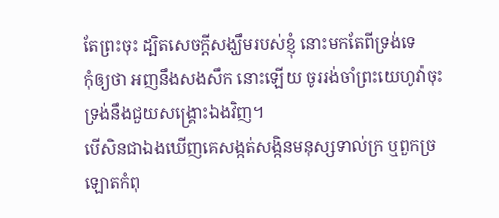តែព្រះចុះ ដ្បិតសេចក្ដីសង្ឃឹមរបស់ខ្ញុំ នោះមកតែពីទ្រង់ទេ
កុំឲ្យថា អញនឹងសងសឹក នោះឡើយ ចូររង់ចាំព្រះយេហូវ៉ាចុះ ទ្រង់នឹងជួយសង្គ្រោះឯងវិញ។
បើសិនជាឯងឃើញគេសង្កត់សង្កិនមនុស្សទាល់ក្រ ឬពួកច្រឡោតកំពុ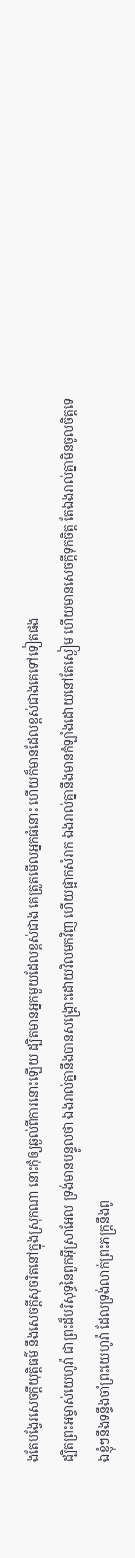ងតែបង្វែរសេចក្ដីយុត្តិធម៌ នឹងសេចក្ដីសុចរិតនៅក្នុងស្រុកណា នោះកុំឲ្យឆ្ងល់ពីការនោះឡើយ ដ្បិតមានអ្នកមួយដែលខ្ពស់ជាង គេត្រួតមើលអ្នកធំនោះ ហើយក៏មានដែលខ្ពស់ជាងគេទៅទៀតផង
ដ្បិតព្រះអម្ចាស់យេហូវ៉ា ជាព្រះដ៏បរិសុទ្ធនៃពួកអ៊ីស្រាអែល ទ្រង់មានបន្ទូលថា ឯងរាល់គ្នានឹងបានសង្គ្រោះដោយវិលមកវិញ ហើយផ្អាកសំរាក ឯងរាល់គ្នានឹងមានកំឡាំងដោយនៅតែស្ងៀម ហើយមានសេចក្ដីទុកចិត្ត តែឯងរាល់គ្នាមិនចូលចិត្តទេ
ឯខ្ញុំៗនឹងទន្ទឹងចាំព្រះយេហូវ៉ា ដែលទ្រង់លាក់ព្រះភក្ត្រនឹងពូ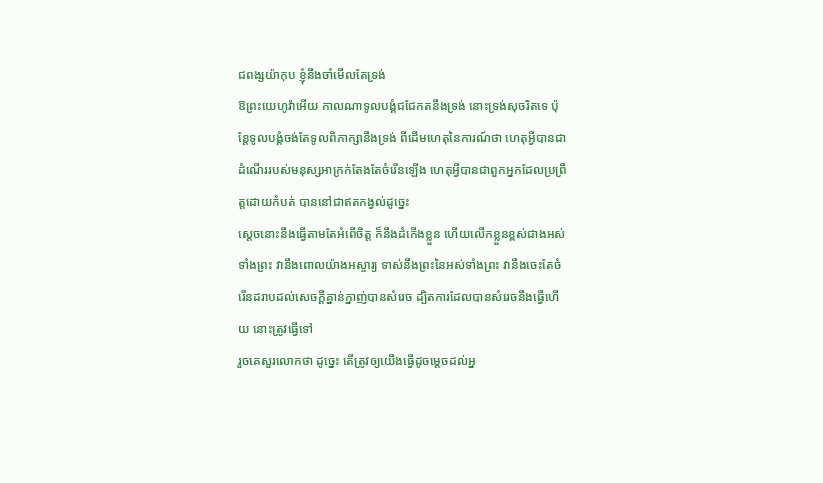ជពង្សយ៉ាកុប ខ្ញុំនឹងចាំមើលតែទ្រង់
ឱព្រះយេហូវ៉ាអើយ កាលណាទូលបង្គំជជែកតនឹងទ្រង់ នោះទ្រង់សុចរិតទេ ប៉ុន្តែទូលបង្គំចង់តែទូលពិភាក្សានឹងទ្រង់ ពីដើមហេតុនៃការណ៍ថា ហេតុអ្វីបានជាដំណើររបស់មនុស្សអាក្រក់តែងតែចំរើនឡើង ហេតុអ្វីបានជាពួកអ្នកដែលប្រព្រឹត្តដោយកំបត់ បាននៅជាឥតកង្វល់ដូច្នេះ
ស្តេចនោះនឹងធ្វើតាមតែអំពើចិត្ត ក៏នឹងដំកើងខ្លួន ហើយលើកខ្លួនខ្ពស់ជាងអស់ទាំងព្រះ វានឹងពោលយ៉ាងអស្ចារ្យ ទាស់នឹងព្រះនៃអស់ទាំងព្រះ វានឹងចេះតែចំរើនដរាបដល់សេចក្ដីគ្នាន់ក្នាញ់បានសំរេច ដ្បិតការដែលបានសំរេចនឹងធ្វើហើយ នោះត្រូវធ្វើទៅ
រួចគេសួរលោកថា ដូច្នេះ តើត្រូវឲ្យយើងធ្វើដូចម្តេចដល់អ្ន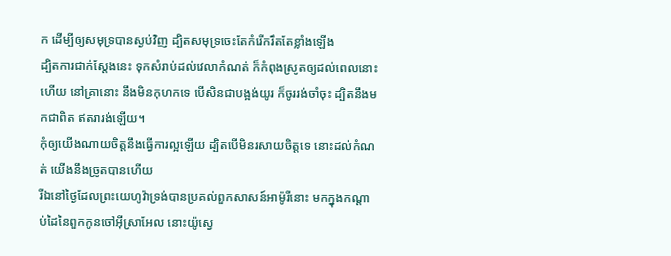ក ដើម្បីឲ្យសមុទ្របានស្ងប់វិញ ដ្បិតសមុទ្រចេះតែកំរើករឹតតែខ្លាំងឡើង
ដ្បិតការជាក់ស្តែងនេះ ទុកសំរាប់ដល់វេលាកំណត់ ក៏កំពុងស្រូតឲ្យដល់ពេលនោះហើយ នៅគ្រានោះ នឹងមិនកុហកទេ បើសិនជាបង្អង់យូរ ក៏ចូររង់ចាំចុះ ដ្បិតនឹងមកជាពិត ឥតរារង់ឡើយ។
កុំឲ្យយើងណាយចិត្តនឹងធ្វើការល្អឡើយ ដ្បិតបើមិនរសាយចិត្តទេ នោះដល់កំណត់ យើងនឹងច្រូតបានហើយ
រីឯនៅថ្ងៃដែលព្រះយេហូវ៉ាទ្រង់បានប្រគល់ពួកសាសន៍អាម៉ូរីនោះ មកក្នុងកណ្តាប់ដៃនៃពួកកូនចៅអ៊ីស្រាអែល នោះយ៉ូស្វេ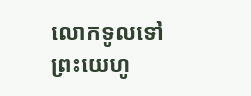លោកទូលទៅព្រះយេហូ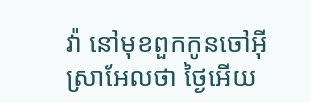វ៉ា នៅមុខពួកកូនចៅអ៊ីស្រាអែលថា ថ្ងៃអើយ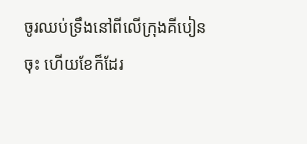ចូរឈប់ទ្រឹងនៅពីលើក្រុងគីបៀនចុះ ហើយខែក៏ដែរ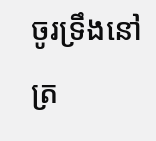ចូរទ្រឹងនៅត្រ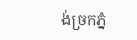ង់ច្រកភ្នំ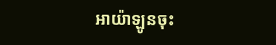អាយ៉ាឡូនចុះ